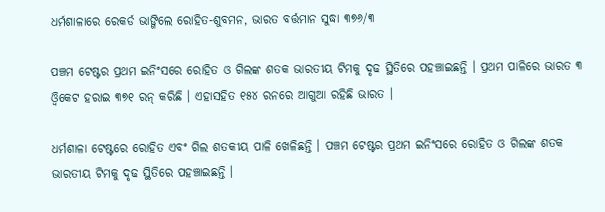ଧର୍ମଶାଳାରେ ରେକର୍ଡ ଭାଙ୍ଗିଲେ ରୋହିତ-ଶୁବମନ, ଭାରତ ବର୍ତ୍ତମାନ ସୁଦ୍ଧା ୩୭୬/୩

ପଞ୍ଚମ ଟେଷ୍ଟର ପ୍ରଥମ ଇନିଂସରେ ରୋହିତ ଓ ଗିଲଙ୍କ ଶତକ ଭାରତୀୟ ଟିମକୁ ଦୃଢ ସ୍ଥିତିରେ ପହଞ୍ଚାଇଛନ୍ତି । ପ୍ରଥମ ପାଳିରେ ଭାରତ ୩ ଓ୍ଵିକେଟ ହରାଇ ୩୭୧ ରନ୍‌ କରିଛି । ଏହାସହିତ ୧୫୪ ରନରେ ଆଗୁଆ ରହିଛି ଭାରତ ।

ଧର୍ମଶାଳା ଟେଷ୍ଟରେ ରୋହିତ ଏବଂ ଗିଲ ଶତକୀୟ ପାଳି ଖେଳିଛନ୍ତି । ପଞ୍ଚମ ଟେଷ୍ଟର ପ୍ରଥମ ଇନିଂସରେ ରୋହିତ ଓ ଗିଲଙ୍କ ଶତକ ଭାରତୀୟ ଟିମକୁ ଦୃଢ ସ୍ଥିତିରେ ପହଞ୍ଚାଇଛନ୍ତି ।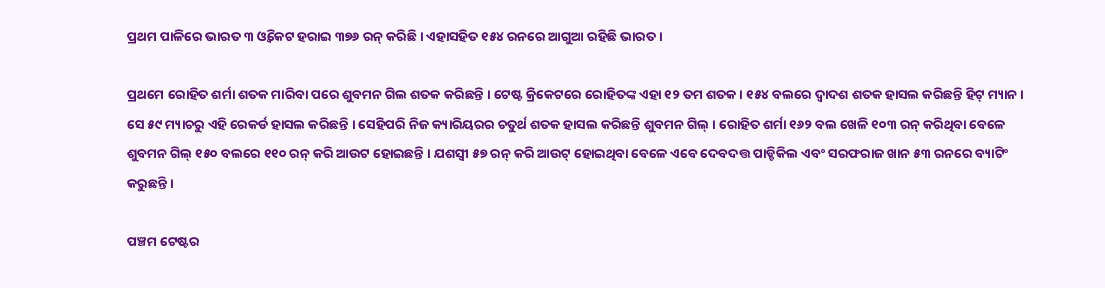ପ୍ରଥମ ପାଳିରେ ଭାରତ ୩ ଓ୍ଵିକେଟ ହରାଇ ୩୭୬ ରନ୍‌ କରିଛି । ଏହାସହିତ ୧୫୪ ରନରେ ଆଗୁଆ ରହିଛି ଭାରତ ।

ପ୍ରଥମେ ରୋହିତ ଶର୍ମା ଶତକ ମାରିବା ପରେ ଶୁବମନ ଗିଲ ଶତକ କରିଛନ୍ତି । ଟେଷ୍ଟ କ୍ରିକେଟରେ ରୋହିତଙ୍କ ଏହା ୧୨ ତମ ଶତକ । ୧୫୪ ବଲରେ ଦ୍ବାଦଶ ଶତକ ହାସଲ କରିଛନ୍ତି ହିଟ୍ ମ୍ୟାନ । ସେ ୫୯ ମ୍ୟାଚରୁ ଏହି ରେକର୍ଡ ହାସଲ କରିଛନ୍ତି । ସେହିପରି ନିଜ କ୍ୟାରିୟରର ଚତୁର୍ଥ ଶତକ ହାସଲ କରିଛନ୍ତି ଶୁବମନ ଗିଲ୍ । ରୋହିତ ଶର୍ମା ୧୬୨ ବଲ ଖେଳି ୧୦୩ ରନ୍‌ କରିଥିବା ବେଳେ ଶୁବମନ ଗିଲ୍‌ ୧୫୦ ବଲରେ ୧୧୦ ରନ୍‌ କରି ଆଉଟ ହୋଇଛନ୍ତି । ଯଶସ୍ୱୀ ୫୭ ରନ୍‌ କରି ଆଉଟ୍‌ ହୋଇଥିବା ବେଳେ ଏବେ ଦେବଦତ୍ତ ପାଡ୍ଡିକିଲ ଏବଂ ସରଫରାଜ ଖାନ ୫୩ ରନରେ ବ୍ୟାଟିଂ କରୁଛନ୍ତି ।

ପଞ୍ଚମ ଟେଷ୍ଟର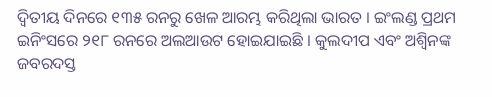ଦ୍ବିତୀୟ ଦିନରେ ୧୩୫ ରନରୁ ଖେଳ ଆରମ୍ଭ କରିଥିଲା ଭାରତ । ଇଂଲଣ୍ଡ ପ୍ରଥମ ଇନିଂସରେ ୨୧୮ ରନରେ ଅଲଆଉଟ ହୋଇଯାଇଛି । କୁଲଦୀପ ଏବଂ ଅଶ୍ବିନଙ୍କ ଜବରଦସ୍ତ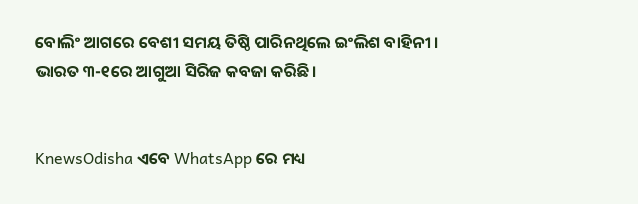ବୋଲିଂ ଆଗରେ ବେଶୀ ସମୟ ତିଷ୍ଠି ପାରିନଥିଲେ ଇଂଲିଶ ବାହିନୀ । ଭାରତ ୩-୧ରେ ଆଗୁଆ ସିରିଜ କବଜା କରିଛି ।


KnewsOdisha ଏବେ WhatsApp ରେ ମଧ୍ୟ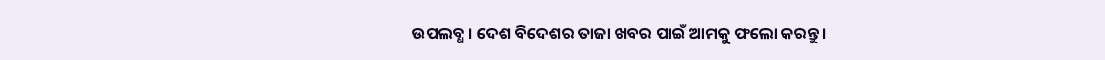ଉପଲବ୍ଧ । ଦେଶ ବିଦେଶର ତାଜା ଖବର ପାଇଁ ଆମକୁ ଫଲୋ କରନ୍ତୁ ।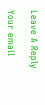Leave A Reply

Your email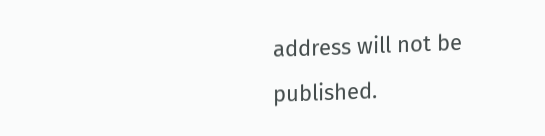address will not be published.